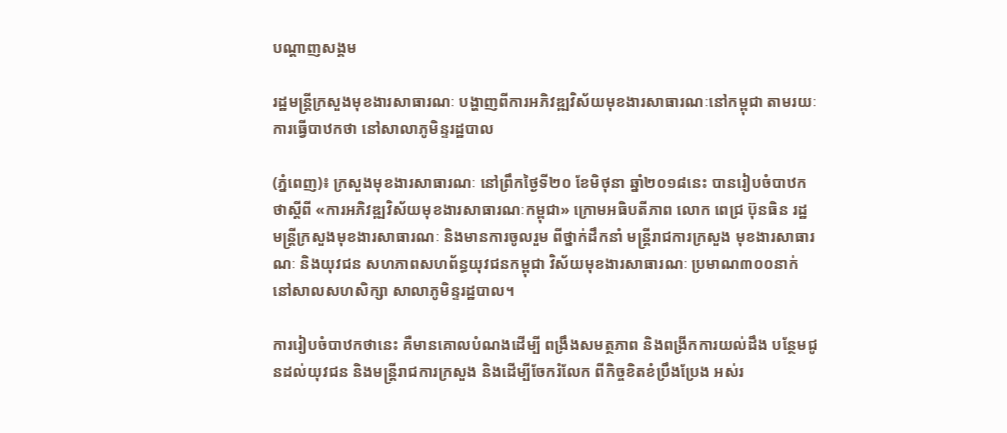បណ្តាញសង្គម

រដ្ឋមន្ដ្រីក្រសួងមុខងារសាធារណៈ បង្ហាញពីការអភិវឌ្ឍវិស័យមុខងារសាធារណៈនៅកម្ពុជា តាមរយៈការធ្វើបាឋកថា នៅសាលាភូមិន្ទរដ្ឋបាល

(ភ្នំពេញ)៖ ក្រសួងមុខងារសាធារណៈ នៅព្រឹកថ្ងៃទី២០ ខែមិថុនា ឆ្នាំ២០១៨នេះ បានរៀបចំបាឋកថាស្តីពី «ការអភិវឌ្ឍវិស័យមុខងារសាធារណៈកម្ពុជា» ក្រោមអធិបតីភាព លោក ពេជ្រ ប៊ុនធិន រដ្ឋមន្ត្រីក្រសួងមុខងារសាធារណៈ និងមានការចូលរួម ពីថ្នាក់ដឹកនាំ មន្ត្រីរាជការក្រសួង មុខងារសាធារណៈ និងយុវជន សហភាពសហព័ន្ធយុវជនកម្ពុជា វិស័យមុខងារសាធារណៈ ប្រមាណ៣០០នាក់ នៅសាលសហសិក្សា សាលាភូមិន្ទរដ្ឋបាល។

ការរៀបចំបាឋកថានេះ គឺមានគោលបំណងដើម្បី ពង្រឹងសមត្ថភាព និងពង្រីកការយល់ដឹង បន្ថែមជូនដល់យុវជន និងមន្ត្រីរាជការក្រសួង និងដើម្បីចែករំលែក ពីកិច្ចខិតខំប្រឹងប្រែង អស់រ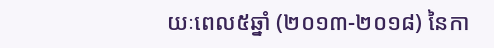យៈពេល៥ឆ្នាំ (២០១៣-២០១៨) នៃកា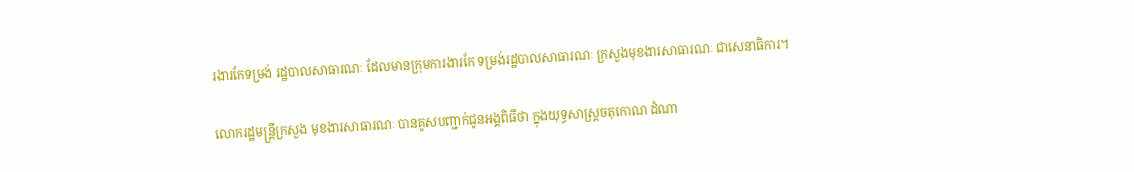រងារកែទម្រង់ រដ្ឋបាលសាធារណៈ ដែលមានក្រុមការងារកែ ទម្រង់រដ្ឋបាលសាធារណៈ ក្រសួងមុខងារសាធារណៈ ជាសេនាធិការ។

លោករដ្ឋមន្ត្រីក្រសួង មុខងារសាធារណៈ បានគូសបញ្ជាក់ជូនអង្គពិធីថា ក្នុងយុទ្ធសាស្ត្រចតុកោណ ដំណា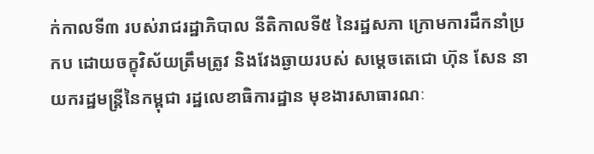ក់កាលទី៣ របស់រាជរដ្ឋាភិបាល នីតិកាលទី៥ នៃរដ្ឋសភា ក្រោមការដឹកនាំប្រកប ដោយចក្ខុវិស័យត្រឹមត្រូវ និងវែងឆ្ងាយរបស់ សម្តេចតេជោ ហ៊ុន សែន នាយករដ្ឋមន្ត្រីនៃកម្ពុជា រដ្ឋលេខាធិការដ្ឋាន មុខងារសាធារណៈ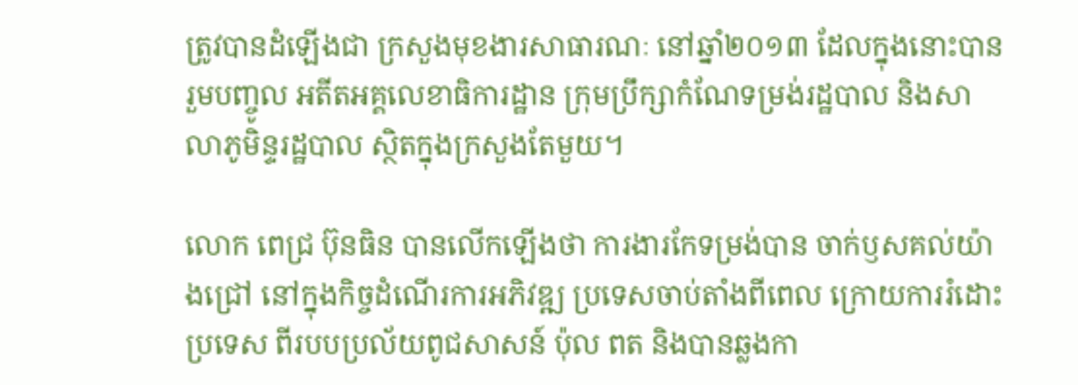ត្រូវបានដំឡើងជា ក្រសួងមុខងារសាធារណៈ នៅឆ្នាំ២០១៣ ដែលក្នុងនោះបានរួមបញ្ចូល អតីតអគ្គលេខាធិការដ្ឋាន ក្រុមប្រឹក្សាកំណែទម្រង់រដ្ឋបាល និងសាលាភូមិន្ទរដ្ឋបាល ស្ថិតក្នុងក្រសួងតែមួយ។

លោក ពេជ្រ ប៊ុនធិន បានលើកឡើងថា ការងារកែទម្រង់បាន ចាក់ឫសគល់យ៉ាងជ្រៅ នៅក្នុងកិច្ចដំណើរការអភិវឌ្ឍ ប្រទេសចាប់តាំងពីពេល ក្រោយការរំដោះប្រទេស ពីរបបប្រល័យពូជសាសន៍ ប៉ុល ពត និងបានឆ្លងកា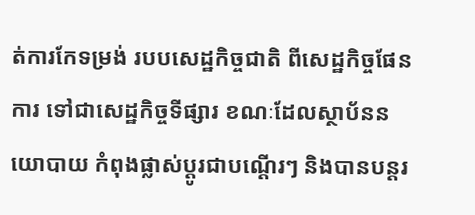ត់ការកែទម្រង់ របបសេដ្ឋកិច្ចជាតិ ពីសេដ្ឋកិច្ចផែនការ ទៅជាសេដ្ឋកិច្ចទីផ្សារ ខណៈដែលស្ថាប័ននយោបាយ កំពុងផ្លាស់ប្តូរជាបណ្តើរៗ និងបានបន្តរ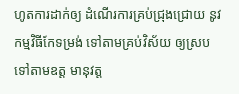ហូតការដាក់ឲ្យ ដំណើរការគ្រប់ជ្រុងជ្រោយ នូវកម្មវិធីកែទម្រង់ ទៅតាមគ្រប់វិស័យ ឲ្យស្របទៅតាមឧត្ត មានុវត្ត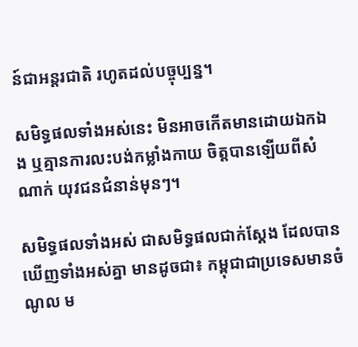ន៍ជាអន្តរជាតិ រហូតដល់បច្ចុប្បន្ន។

សមិទ្ធផលទាំងអស់នេះ មិនអាចកើតមានដោយឯកឯង ឬគ្មានការលះបង់កម្លាំងកាយ ចិត្តបានឡើយពីសំណាក់ យុវជនជំនាន់មុនៗ។

សមិទ្ធផលទាំងអស់ ជាសមិទ្ធផលជាក់ស្តែង ដែលបានឃើញទាំងអស់គ្នា មានដូចជា៖ កម្ពុជាជាប្រទេសមានចំណូល ម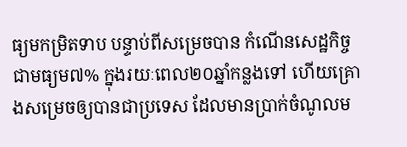ធ្យមកម្រិតទាប បន្ទាប់ពីសម្រេចបាន កំណើនសេដ្ឋកិច្ចជាមធ្យម៧% ក្នុងរយៈពេល២០ឆ្នាំកន្លងទៅ ហើយគ្រោងសម្រេចឲ្យបានជាប្រទេស ដែលមានប្រាក់ចំណូលម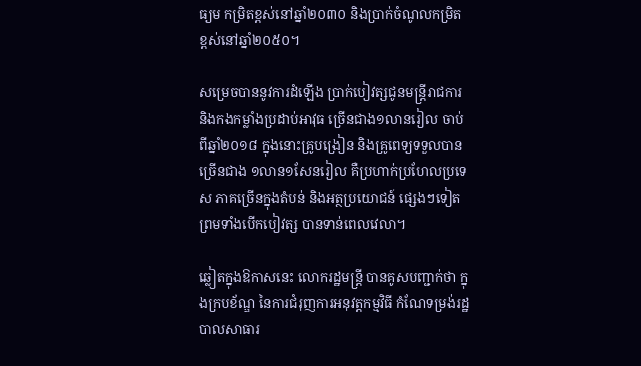ធ្យម កម្រិតខ្ពស់នៅឆ្នាំ២០៣០ និងប្រាក់ចំណូលកម្រិត ខ្ពស់នៅឆ្នាំ២០៥០។

សម្រេចបាននូវការដំឡើង ប្រាក់បៀវត្សជូនមន្ត្រីរាជការ និងកងកម្លាំងប្រដាប់ឤវុធ ច្រើនជាង១លានរៀល ចាប់ពីឆ្នាំ២០១៨ ក្នុងនោះគ្រូបង្រៀន និងគ្រូពេទ្យទទួលបានច្រើនជាង ១លាន១សែនរៀល គឺប្រហាក់ប្រហែលប្រទេស ភាគច្រើនក្នុងតំបន់ និងអត្ថប្រយោជន៍ ផ្សេងៗទៀត ព្រមទាំងបើកបៀវត្ស បានទាន់ពេលវេលា។

ឆ្លៀតក្នុងឱកាសនេះ លោករដ្ឋមន្ដ្រី បានគូសបញ្ជាក់ថា ក្នុងក្របខ័ណ្ឌ នៃការជំរុញការអនុវត្តកម្មវិធី កំណែទម្រង់រដ្ឋបាលសាធារ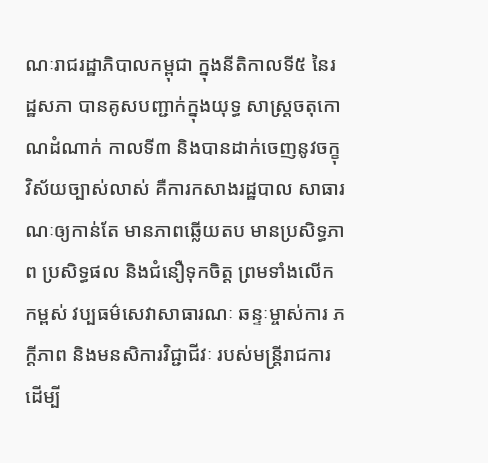ណៈរាជរដ្ឋាភិបាលកម្ពុជា ក្នុងនីតិកាលទី៥ នៃរដ្ឋសភា បានគូសបញ្ជាក់ក្នុងយុទ្ធ សាស្រ្តចតុកោណដំណាក់ កាលទី៣ និងបានដាក់ចេញនូវចក្ខុ វិស័យច្បាស់លាស់ គឺការកសាងរដ្ឋបាល សាធារណៈឲ្យកាន់តែ មានភាពឆ្លើយតប មានប្រសិទ្ធភាព ប្រសិទ្ធផល និងជំនឿទុកចិត្ត ព្រមទាំងលើកកម្ពស់ វប្បធម៌សេវាសាធារណៈ ឆន្ទៈម្ចាស់ការ ភក្តីភាព និងមនសិការវិជ្ជាជីវៈ របស់មន្រ្តីរាជការ ដើម្បី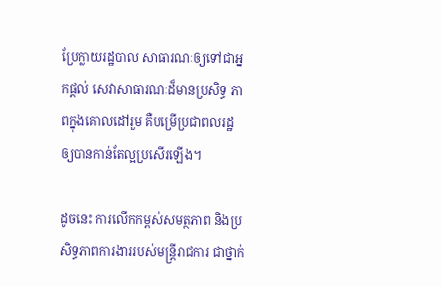ប្រែក្លាយរដ្ឋបាល សាធារណៈឲ្យទៅជាអ្នកផ្តល់ សេវាសាធារណៈដ៏មានប្រសិទ្ធ ភាពក្នុងគោលដៅរួម គឺបម្រើប្រជាពលរដ្ឋ ឲ្យបានកាន់តែល្អប្រសើរឡើង។

ដូចនេះ ការលើកកម្ពស់សមត្ថភាព និងប្រសិទ្ធភាពការងាររបស់មន្រ្តីរាជការ ជាថ្នាក់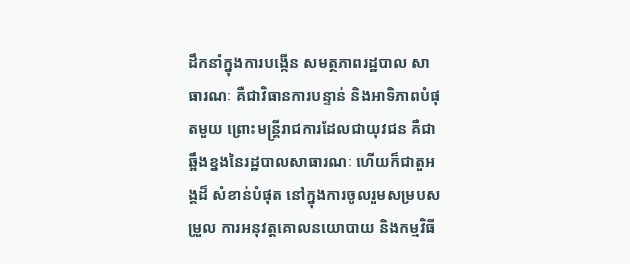ដឹកនាំក្នុងការបង្កើន សមត្ថភាពរដ្ឋបាល សាធារណៈ គឺជាវិធានការបន្ទាន់ និងអាទិភាពបំផុតមួយ ព្រោះមន្រ្តីរាជការដែលជាយុវជន គឺជាឆ្អឹងខ្នងនៃរដ្ឋបាលសាធារណៈ ហើយក៏ជាតួអង្គដ៏ សំខាន់បំផុត នៅក្នុងការចូលរួមសម្របសម្រួល ការអនុវត្តគោលនយោបាយ និងកម្មវិធី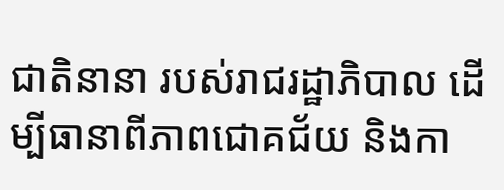ជាតិនានា របស់រាជរដ្ឋាភិបាល ដើម្បីធានាពីភាពជោគជ័យ និងកា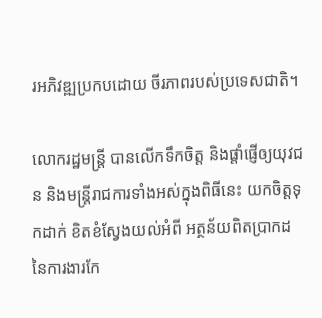រអភិវឌ្ឍប្រកបដោយ ចីរភាពរបស់ប្រទេសជាតិ។

លោករដ្ឋមន្ដ្រី បានលើកទឹកចិត្ត និងផ្តាំផ្ញើឲ្យយុវជន និងមន្ត្រីរាជការទាំងអស់ក្នុងពិធីនេះ យកចិត្តទុកដាក់ ខិតខំស្វែងយល់អំពី អត្ថន័យពិតប្រាកដ នៃការងារកែ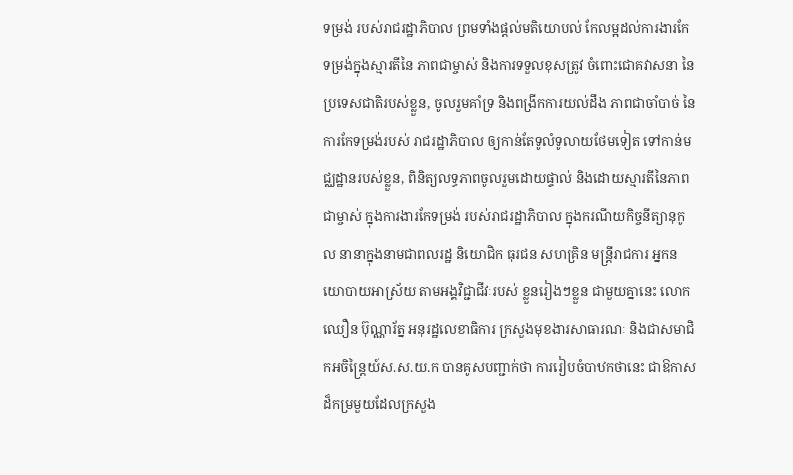ទម្រង់ របស់រាជរដ្ឋាភិបាល ព្រមទាំងផ្តល់មតិយោបល់ កែលម្អដល់ការងារកែ ទម្រង់ក្នុងស្មារតីនៃ ភាពជាម្ចាស់ និងការទទួលខុសត្រូវ ចំពោះជោគវាសនា នៃប្រទេសជាតិរបស់ខ្លួន, ចូលរួមគាំទ្រ និងពង្រីកការយល់ដឹង ភាពជាចាំបាច់ នៃការកែទម្រង់របស់ រាជរដ្ឋាភិបាល ឲ្យកាន់តែទូលំទូលាយថែមទៀត ទៅកាន់មជ្ឈដ្ឋានរបស់ខ្លួន, ពិនិត្យលទ្ធភាពចូលរួមដោយផ្ទាល់ និងដោយស្មារតីនៃភាពជាម្ចាស់ ក្នុងការងារកែទម្រង់ របស់រាជរដ្ឋាភិបាល ក្នុងករណីយកិច្ចនីត្យានុកូល នានាក្នុងនាមជាពលរដ្ឋ និយោជិក ធុរជន សហគ្រិន មន្ត្រីរាជការ អ្នកនយោបាយអាស្រ័យ តាមអង្គវិជ្ជាជីវៈរបស់ ខ្លួនរៀងៗខ្លួន ជាមួយគ្នានេះ លោក ឈឿន ប៊ុណ្ណារ័ត្ន អនុរដ្ឋលេខាធិការ ក្រសួងមុខងារសាធារណៈ និងជាសមាជិកអចិន្ត្រៃយ៍ស.ស.យ.ក បានគូសបញ្ជាក់ថា ការរៀបចំបាឋកថានេះ ជាឱកាសដ៏កម្រមួយដែលក្រសួង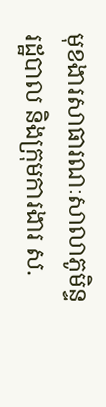មុខងារសាធារណៈសាលាភូមិន្ទរដ្ឋបាល និងក្រុមការងារ ស.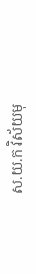ស.យ.ក វិស័យមុ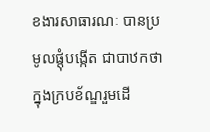ខងារសាធារណៈ បានប្រមូលផ្តុំបង្កើត ជាបាឋកថា ក្នុងក្របខ័ណ្ឌរួមដើ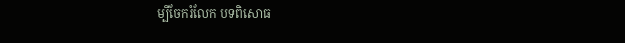ម្បីចែករំលែក បទពិសោធ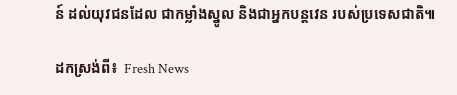ន៍ ដល់យុវជនដែល ជាកម្លាំងស្នូល និងជាអ្នកបន្តវេន របស់ប្រទេសជាតិ៕

ដកស្រង់ពី៖  Fresh News